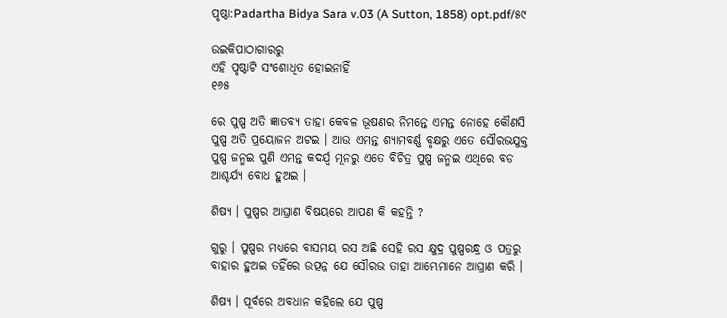ପୃଷ୍ଠା:Padartha Bidya Sara v.03 (A Sutton, 1858) opt.pdf/୫୯

ଉଇକିପାଠାଗାର‌ରୁ
ଏହି ପୃଷ୍ଠାଟି ସଂଶୋଧିତ ହୋଇନାହିଁ
୧୬୫

ରେ ପୁଷ୍ପ ଅତି ଜ୍ଞାତବ୍ୟ ତାହା କେବଳ ଭୂଷଣର ନିମନ୍ତେ ଏମନ୍ତ ନୋହେ କୌଣସି ପୁଷ୍ପ ଅତି ପ୍ରୟୋଜନ ଅଟଇ । ଆଉ ଏମନ୍ତ ଶ୍ୟାମବର୍ଣ୍ଣ ବୃକ୍ଷରୁ ଏତେ ସୌରଭଯୁକ୍ତ ପୁଷ୍ପ ଜନ୍ମଇ ପୁଣି ଏମନ୍ତ କଦର୍ଯ୍ୱ ମୂନରୁ ଏତେ ବିଚିତ୍ର ପୁଷ୍ପ ଜନ୍ମଇ ଏଥିରେ ବଡ ଆଶ୍ଚର୍ଯ୍ୟ ବୋଧ ହୁଅଇ ।

ଶିଷ୍ୟ । ପୁଷ୍ପର ଆଘ୍ରାଣ ବିଷୟରେ ଆପଣ କି କହନ୍ତି ?

ଗୁରୁ । ପୁଷ୍ପର ମଧ୍ୟରେ ବାସମୟ ରସ ଅଛି ସେହି ରସ କ୍ଷୁଦ୍ର ପୁଷ୍ପରନ୍ଧ୍ର ଓ ପତ୍ରରୁ ବାହାର ହୁଅଇ ତହିଁରେ ଉତ୍ପନ୍ନ ଯେ ସୌରଭ ତାହା ଆମ୍ଭେମାନେ ଆଘ୍ରାଣ କରି ।

ଶିଷ୍ୟ । ପୂର୍ବରେ ଅବଧାନ କହିଲେ ଯେ ପୁଷ୍ପ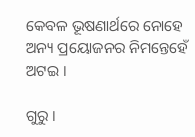କେବଳ ଭୂଷଣାର୍ଥରେ ନୋହେ ଅନ୍ୟ ପ୍ରୟୋଜନର ନିମନ୍ତେହେଁ ଅଟଇ ।

ଗୁରୁ ।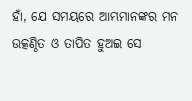ହାଁ, ଯେ ସମୟରେ ଆମ୍ଭମାନଙ୍କର ମନ ଉତ୍କଣ୍ଠିତ ଓ ତାପିତ ହୁଅଇ ସେ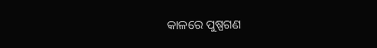କାଳରେ ପୁଷ୍ପଗଣ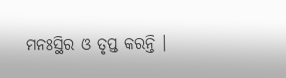ମନଃସ୍ଥିର ଓ ତୃପ୍ତ କରନ୍ତି ।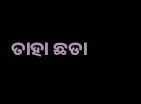ତାହା ଛଡା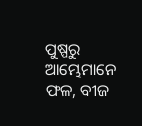ପୁଷ୍ପରୁ ଆମ୍ଭେମାନେ ଫଳ, ବୀଜ